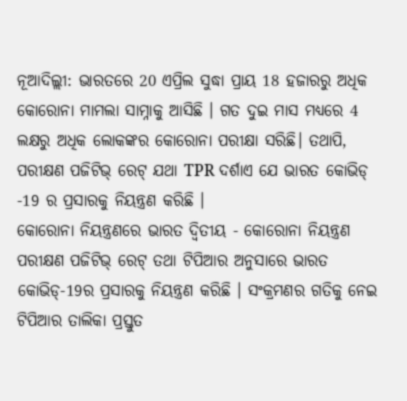ନୂଆଦିଲ୍ଲୀ: ଭାରତରେ 20 ଏପ୍ରିଲ ସୁଦ୍ଧା ପ୍ରାୟ 18 ହଜାରରୁ ଅଧିକ କୋରୋନା ମାମଲା ସାମ୍ନାକୁ ଆସିଛି । ଗତ ଦୁଇ ମାସ ମଧ୍ୟରେ 4 ଲକ୍ଷରୁ ଅଧିକ ଲୋକଙ୍କର କୋରୋନା ପରୀକ୍ଷା ସରିଛି। ତଥାପି, ପରୀକ୍ଷଣ ପଜିଟିଭ୍ ରେଟ୍ ଯଥା TPR ଦର୍ଶାଏ ଯେ ଭାରତ କୋଭିଡ୍ -19 ର ପ୍ରସାରକୁ ନିୟନ୍ତ୍ରଣ କରିଛି ।
କୋରୋନା ନିୟନ୍ତ୍ରଣରେ ଭାରତ ଦ୍ବିତୀୟ - କୋରୋନା ନିୟନ୍ତ୍ରଣ
ପରୀକ୍ଷଣ ପଜିଟିଭ୍ ରେଟ୍ ତଥା ଟିପିଆର ଅନୁସାରେ ଭାରତ କୋଭିଡ୍-19ର ପ୍ରସାରକୁ ନିୟନ୍ତ୍ରଣ କରିଛି । ସଂକ୍ରମଣର ଗତିକୁ ନେଇ ଟିପିଆର ତାଲିକା ପ୍ରସ୍ତୁତ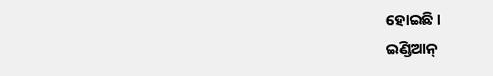ହୋଇଛି ।
ଇଣ୍ଡିଆନ୍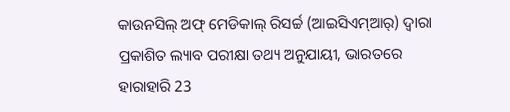କାଉନସିଲ୍ ଅଫ୍ ମେଡିକାଲ୍ ରିସର୍ଚ୍ଚ (ଆଇସିଏମ୍ଆର୍) ଦ୍ବାରା ପ୍ରକାଶିତ ଲ୍ୟାବ ପରୀକ୍ଷା ତଥ୍ୟ ଅନୁଯାୟୀ, ଭାରତରେ ହାରାହାରି 23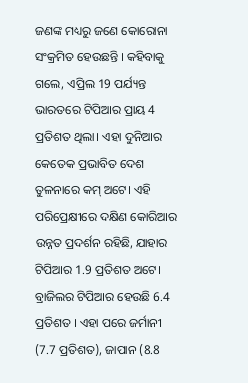ଜଣଙ୍କ ମଧ୍ୟରୁ ଜଣେ କୋରୋନା ସଂକ୍ରମିତ ହେଉଛନ୍ତି । କହିବାକୁ ଗଲେ, ଏପ୍ରିଲ 19 ପର୍ଯ୍ୟନ୍ତ ଭାରତରେ ଟିପିଆର ପ୍ରାୟ 4 ପ୍ରତିଶତ ଥିଲା। ଏହା ଦୁନିଆର କେତେକ ପ୍ରଭାବିତ ଦେଶ ତୁଳନାରେ କମ୍ ଅଟେ। ଏହି ପରିପ୍ରେକ୍ଷୀରେ ଦକ୍ଷିଣ କୋରିଆର ଉନ୍ନତ ପ୍ରଦର୍ଶନ ରହିଛି, ଯାହାର ଟିପିଆର 1.9 ପ୍ରତିଶତ ଅଟେ।
ବ୍ରାଜିଲର ଟିପିଆର ହେଉଛି 6.4 ପ୍ରତିଶତ । ଏହା ପରେ ଜର୍ମାନୀ (7.7 ପ୍ରତିଶତ), ଜାପାନ (8.8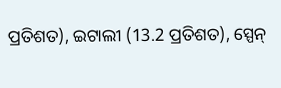ପ୍ରତିଶତ), ଇଟାଲୀ (13.2 ପ୍ରତିଶତ), ସ୍ପେନ୍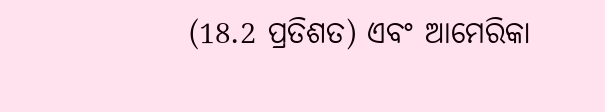(18.2 ପ୍ରତିଶତ) ଏବଂ ଆମେରିକା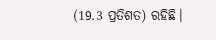(19.3 ପ୍ରତିଶତ) ରହିଛି।